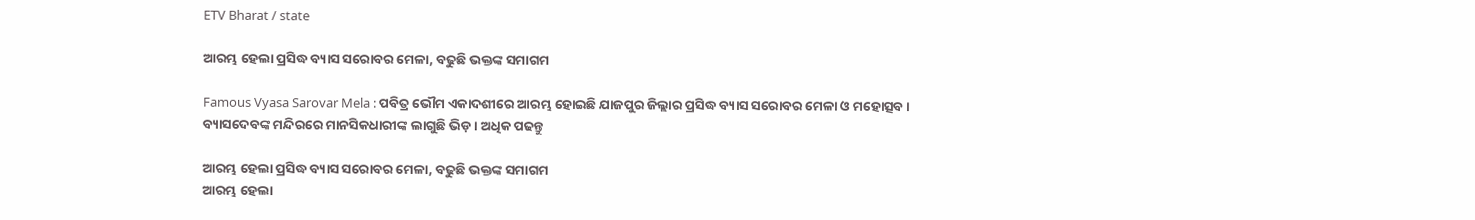ETV Bharat / state

ଆରମ୍ଭ ହେଲା ପ୍ରସିଦ୍ଧ ବ୍ୟାସ ସରୋବର ମେଳା, ବଢୁଛି ଭକ୍ତଙ୍କ ସମାଗମ

Famous Vyasa Sarovar Mela : ପବିତ୍ର ଭୌମ ଏକାଦଶୀରେ ଆରମ୍ଭ ହୋଇଛି ଯାଜପୁର ଜିଲ୍ଲାର ପ୍ରସିଦ୍ଧ ବ୍ୟାସ ସରୋବର ମେଳା ଓ ମହୋତ୍ସବ । ବ୍ୟାସଦେବଙ୍କ ମନ୍ଦିରରେ ମାନସିକଧାରୀଙ୍କ ଲାଗୁଛି ଭିଡ଼ । ଅଧିକ ପଢନ୍ତୁ

ଆରମ୍ଭ ହେଲା ପ୍ରସିଦ୍ଧ ବ୍ୟାସ ସରୋବର ମେଳା, ବଢୁଛି ଭକ୍ତଙ୍କ ସମାଗମ
ଆରମ୍ଭ ହେଲା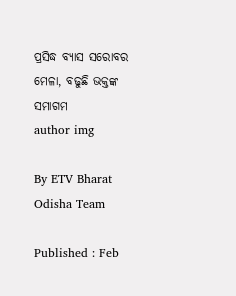ପ୍ରସିଦ୍ଧ ବ୍ୟାସ ସରୋବର ମେଳା, ବଢୁଛି ଭକ୍ତଙ୍କ ସମାଗମ
author img

By ETV Bharat Odisha Team

Published : Feb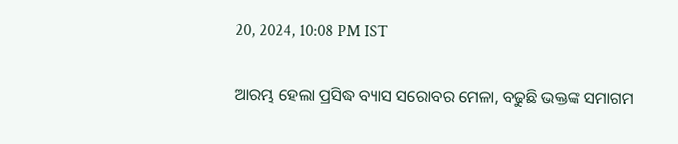20, 2024, 10:08 PM IST

ଆରମ୍ଭ ହେଲା ପ୍ରସିଦ୍ଧ ବ୍ୟାସ ସରୋବର ମେଳା, ବଢୁଛି ଭକ୍ତଙ୍କ ସମାଗମ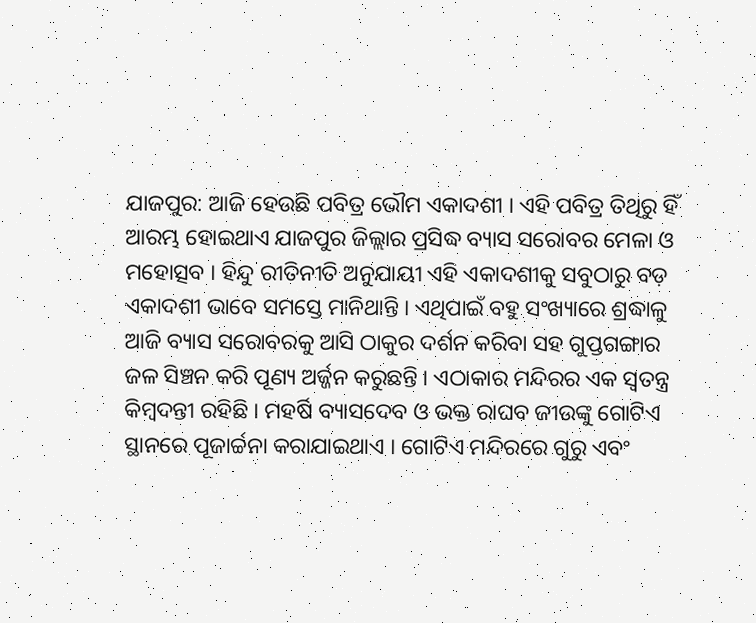ଯାଜପୁର: ଆଜି ହେଉଛି ପବିତ୍ର ଭୌମ ଏକାଦଶୀ । ଏହି ପବିତ୍ର ତିଥିରୁ ହିଁ ଆରମ୍ଭ ହୋଇଥାଏ ଯାଜପୁର ଜିଲ୍ଲାର ପ୍ରସିଦ୍ଧ ବ୍ୟାସ ସରୋବର ମେଳା ଓ ମହୋତ୍ସବ । ହିନ୍ଦୁ ରୀତିନୀତି ଅନୁଯାୟୀ ଏହି ଏକାଦଶୀକୁ ସବୁଠାରୁ ବଡ଼ ଏକାଦଶୀ ଭାବେ ସମସ୍ତେ ମାନିଥାନ୍ତି । ଏଥିପାଇଁ ବହୁ ସଂଖ୍ୟାରେ ଶ୍ରଦ୍ଧାଳୁ ଆଜି ବ୍ୟାସ ସରୋବରକୁ ଆସି ଠାକୁର ଦର୍ଶନ କରିବା ସହ ଗୁପ୍ତଗଙ୍ଗାର ଜଳ ସିଞ୍ଚନ କରି ପୂଣ୍ୟ ଅର୍ଜ୍ଜନ କରୁଛନ୍ତି । ଏଠାକାର ମନ୍ଦିରର ଏକ ସ୍ବତନ୍ତ୍ର କିମ୍ବଦନ୍ତୀ ରହିଛି । ମହର୍ଷି ବ୍ୟାସଦେବ ଓ ଭକ୍ତ ରାଘବ ଜୀଉଙ୍କୁ ଗୋଟିଏ ସ୍ଥାନରେ ପୂଜାର୍ଚ୍ଚନା କରାଯାଇଥାଏ । ଗୋଟିଏ ମନ୍ଦିରରେ ଗୁରୁ ଏବଂ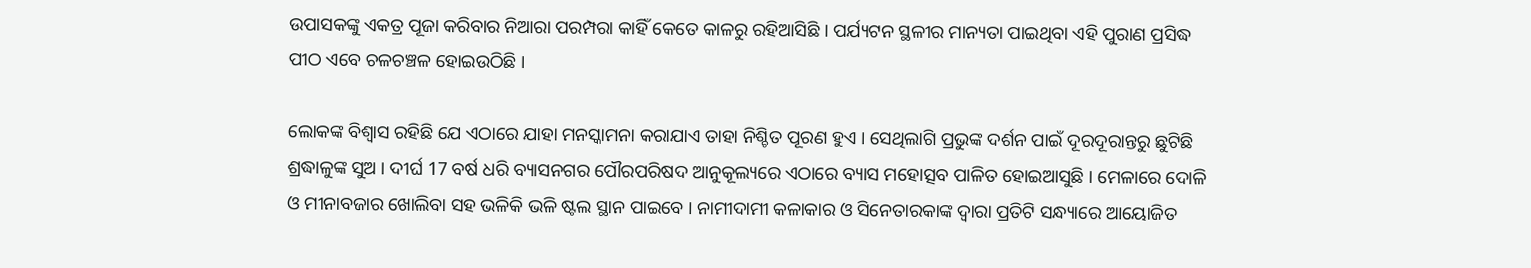ଉପାସକଙ୍କୁ ଏକତ୍ର ପୂଜା କରିବାର ନିଆରା ପରମ୍ପରା କାହିଁ କେତେ କାଳରୁ ରହିଆସିଛି । ପର୍ଯ୍ୟଟନ ସ୍ଥଳୀର ମାନ୍ୟତା ପାଇଥିବା ଏହି ପୁରାଣ ପ୍ରସିଦ୍ଧ ପୀଠ ଏବେ ଚଳଚଞ୍ଚଳ ହୋଇଉଠିଛି ।

ଲୋକଙ୍କ ବିଶ୍ବାସ ରହିଛି ଯେ ଏଠାରେ ଯାହା ମନସ୍କାମନା କରାଯାଏ ତାହା ନିଶ୍ଚିତ ପୂରଣ ହୁଏ । ସେଥିଲାଗି ପ୍ରଭୁଙ୍କ ଦର୍ଶନ ପାଇଁ ଦୂରଦୂରାନ୍ତରୁ ଛୁଟିଛି ଶ୍ରଦ୍ଧାଳୁଙ୍କ ସୁଅ । ଦୀର୍ଘ 17 ବର୍ଷ ଧରି ବ୍ୟାସନଗର ପୌରପରିଷଦ ଆନୁକୂଲ୍ୟରେ ଏଠାରେ ବ୍ୟାସ ମହୋତ୍ସବ ପାଳିତ ହୋଇଆସୁଛି । ମେଳାରେ ଦୋଳି ଓ ମୀନାବଜାର ଖୋଲିବା ସହ ଭଳିକି ଭଳି ଷ୍ଟଲ ସ୍ଥାନ ପାଇବେ । ନାମୀଦାମୀ କଳାକାର ଓ ସିନେତାରକାଙ୍କ ଦ୍ବାରା ପ୍ରତିଟି ସନ୍ଧ୍ୟାରେ ଆୟୋଜିତ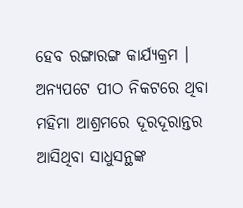ହେବ ରଙ୍ଗାରଙ୍ଗ କାର୍ଯ୍ୟକ୍ରମ । ଅନ୍ୟପଟେ ପୀଠ ନିକଟରେ ଥିବା ମହିମା ଆଶ୍ରମରେ ଦୂରଦୂରାନ୍ତର ଆସିଥିବା ସାଧୁସନ୍ଥଙ୍କ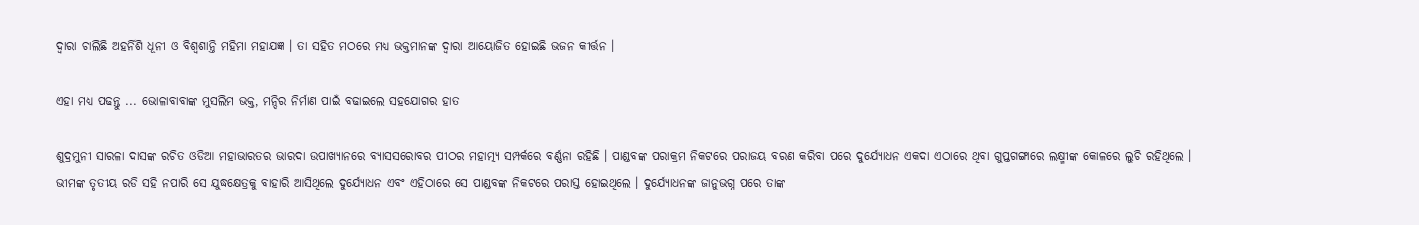ଦ୍ବାରା ଚାଲିଛି ଅହର୍ନିଶି ଧୂନୀ ଓ ବିଶ୍ବଶାନ୍ତି ମହିମା ମହାଯଜ୍ଞ । ତା ସହିତ ମଠରେ ମଧ୍ୟ ଭକ୍ତମାନଙ୍କ ଦ୍ବାରା ଆୟୋଜିତ ହୋଇଛି ଭଜନ କୀର୍ତ୍ତନ ।

ଏହା ମଧ୍ୟ ପଢନ୍ତୁ ... ଭୋଳାବାବାଙ୍କ ମୁସଲିମ ଭକ୍ତ, ମନ୍ଦିର ନିର୍ମାଣ ପାଇଁ ବଢାଇଲେ ସହଯୋଗର ହାତ

ଶୁଦ୍ରମୁନୀ ସାରଳା ଦାସଙ୍କ ରଚିତ ଓଡିଆ ମହାଭାରତର ଭାରଦା ଉପାଖ୍ୟାନରେ ବ୍ୟାସସରୋବର ପୀଠର ମହାତ୍ମ୍ୟ ସମ୍ପର୍କରେ ବର୍ଣ୍ଣନା ରହିଛି । ପାଣ୍ଡବଙ୍କ ପରାକ୍ରମ ନିକଟରେ ପରାଜୟ ବରଣ କରିବା ପରେ ଦୁର୍ଯ୍ୟୋଧନ ଏକଦା ଏଠାରେ ଥିବା ଗୁପ୍ତଗଙ୍ଗାରେ ଲକ୍ଷ୍ମୀଙ୍କ କୋଳରେ ଲୁଚି ରହିଥିଲେ । ଭୀମଙ୍କ ତୃତୀୟ ରଡି ସହି ନପାରି ସେ ଯୁଦ୍ଧକ୍ଷେତ୍ରକୁ ବାହାରି ଆସିଥିଲେ ଦୁର୍ଯ୍ୟୋଧନ ଏବଂ ଏହିଠାରେ ସେ ପାଣ୍ଡବଙ୍କ ନିକଟରେ ପରାସ୍ତ ହୋଇଥିଲେ । ଦୁର୍ଯ୍ୟୋଧନଙ୍କ ଜାନୁଭଗ୍ନ ପରେ ତାଙ୍କ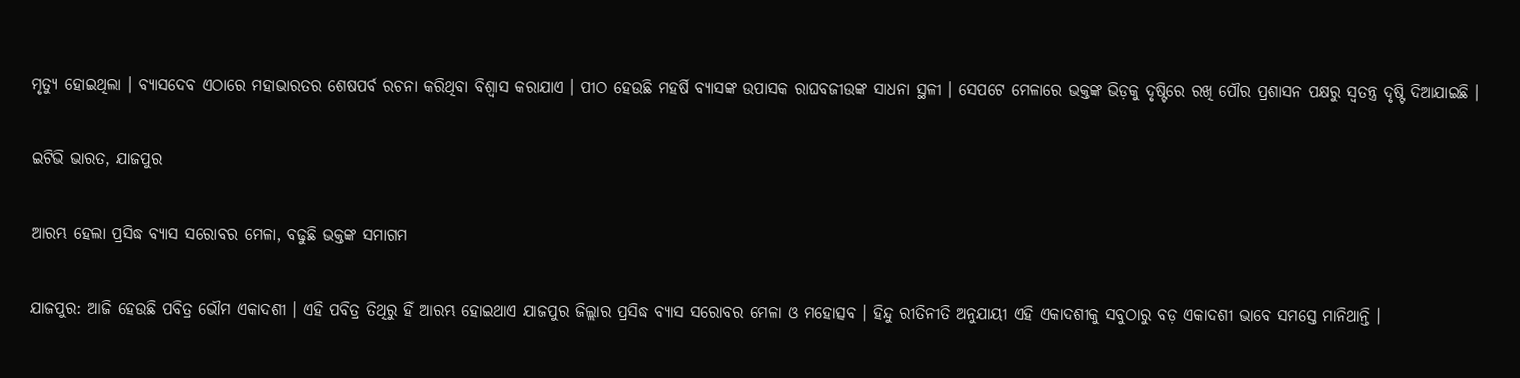ମୃତ୍ୟୁ ହୋଇଥିଲା । ବ୍ୟାସଦେବ ଏଠାରେ ମହାଭାରତର ଶେଷପର୍ବ ରଚନା କରିଥିବା ବିଶ୍ବାସ କରାଯାଏ । ପୀଠ ହେଉଛି ମହର୍ଷି ବ୍ୟାସଙ୍କ ଉପାସକ ରାଘବଜୀଉଙ୍କ ସାଧନା ସ୍ଥଳୀ । ସେପଟେ ମେଳାରେ ଭକ୍ତଙ୍କ ଭିଡ଼କୁ ଦୃଷ୍ଟିରେ ରଖି ପୌର ପ୍ରଶାସନ ପକ୍ଷରୁ ସ୍ବତନ୍ତ୍ର ଦୃଷ୍ଟି ଦିଆଯାଇଛି ।

ଇଟିଭି ଭାରତ, ଯାଜପୁର

ଆରମ୍ଭ ହେଲା ପ୍ରସିଦ୍ଧ ବ୍ୟାସ ସରୋବର ମେଳା, ବଢୁଛି ଭକ୍ତଙ୍କ ସମାଗମ

ଯାଜପୁର: ଆଜି ହେଉଛି ପବିତ୍ର ଭୌମ ଏକାଦଶୀ । ଏହି ପବିତ୍ର ତିଥିରୁ ହିଁ ଆରମ୍ଭ ହୋଇଥାଏ ଯାଜପୁର ଜିଲ୍ଲାର ପ୍ରସିଦ୍ଧ ବ୍ୟାସ ସରୋବର ମେଳା ଓ ମହୋତ୍ସବ । ହିନ୍ଦୁ ରୀତିନୀତି ଅନୁଯାୟୀ ଏହି ଏକାଦଶୀକୁ ସବୁଠାରୁ ବଡ଼ ଏକାଦଶୀ ଭାବେ ସମସ୍ତେ ମାନିଥାନ୍ତି ।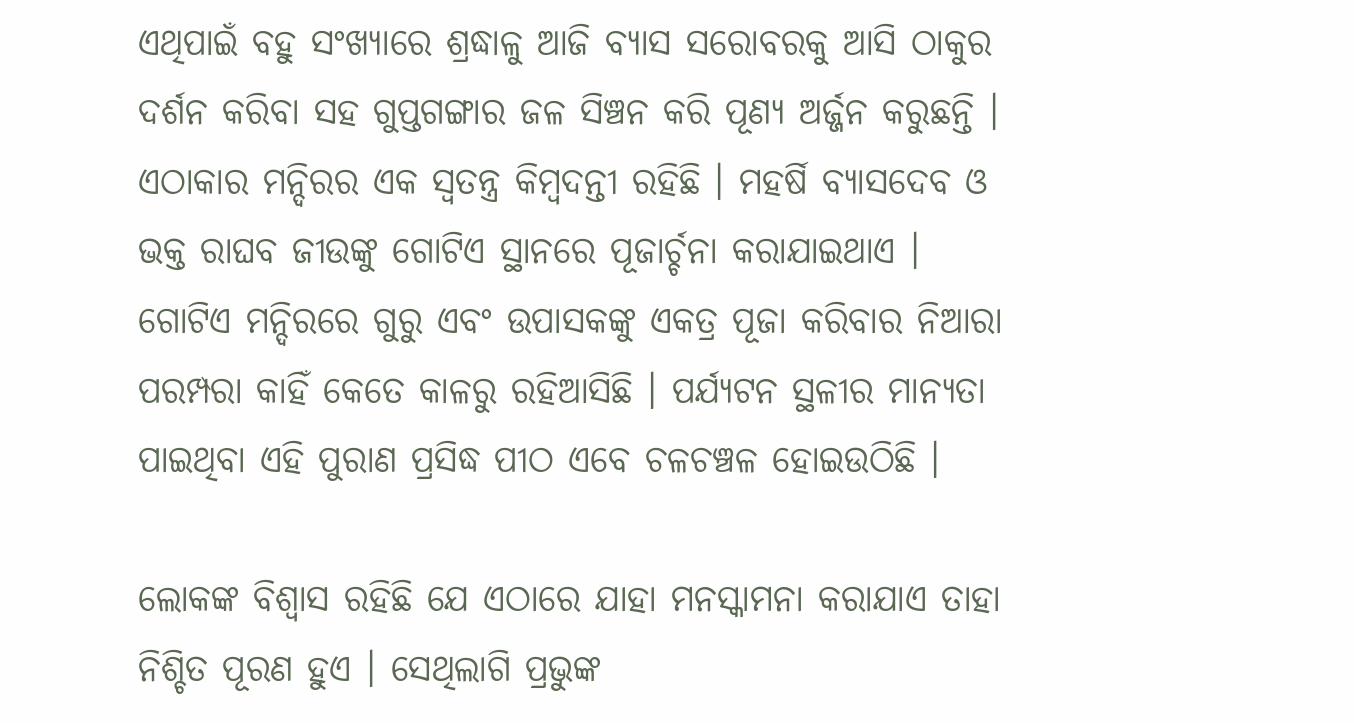ଏଥିପାଇଁ ବହୁ ସଂଖ୍ୟାରେ ଶ୍ରଦ୍ଧାଳୁ ଆଜି ବ୍ୟାସ ସରୋବରକୁ ଆସି ଠାକୁର ଦର୍ଶନ କରିବା ସହ ଗୁପ୍ତଗଙ୍ଗାର ଜଳ ସିଞ୍ଚନ କରି ପୂଣ୍ୟ ଅର୍ଜ୍ଜନ କରୁଛନ୍ତି । ଏଠାକାର ମନ୍ଦିରର ଏକ ସ୍ବତନ୍ତ୍ର କିମ୍ବଦନ୍ତୀ ରହିଛି । ମହର୍ଷି ବ୍ୟାସଦେବ ଓ ଭକ୍ତ ରାଘବ ଜୀଉଙ୍କୁ ଗୋଟିଏ ସ୍ଥାନରେ ପୂଜାର୍ଚ୍ଚନା କରାଯାଇଥାଏ । ଗୋଟିଏ ମନ୍ଦିରରେ ଗୁରୁ ଏବଂ ଉପାସକଙ୍କୁ ଏକତ୍ର ପୂଜା କରିବାର ନିଆରା ପରମ୍ପରା କାହିଁ କେତେ କାଳରୁ ରହିଆସିଛି । ପର୍ଯ୍ୟଟନ ସ୍ଥଳୀର ମାନ୍ୟତା ପାଇଥିବା ଏହି ପୁରାଣ ପ୍ରସିଦ୍ଧ ପୀଠ ଏବେ ଚଳଚଞ୍ଚଳ ହୋଇଉଠିଛି ।

ଲୋକଙ୍କ ବିଶ୍ବାସ ରହିଛି ଯେ ଏଠାରେ ଯାହା ମନସ୍କାମନା କରାଯାଏ ତାହା ନିଶ୍ଚିତ ପୂରଣ ହୁଏ । ସେଥିଲାଗି ପ୍ରଭୁଙ୍କ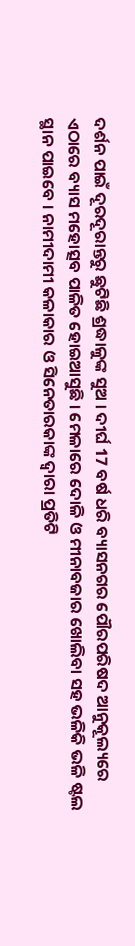ଦର୍ଶନ ପାଇଁ ଦୂରଦୂରାନ୍ତରୁ ଛୁଟିଛି ଶ୍ରଦ୍ଧାଳୁଙ୍କ ସୁଅ । ଦୀର୍ଘ 17 ବର୍ଷ ଧରି ବ୍ୟାସନଗର ପୌରପରିଷଦ ଆନୁକୂଲ୍ୟରେ ଏଠାରେ ବ୍ୟାସ ମହୋତ୍ସବ ପାଳିତ ହୋଇଆସୁଛି । ମେଳାରେ ଦୋଳି ଓ ମୀନାବଜାର ଖୋଲିବା ସହ ଭଳିକି ଭଳି ଷ୍ଟଲ ସ୍ଥାନ ପାଇବେ । ନାମୀଦାମୀ କଳାକାର ଓ ସିନେତାରକାଙ୍କ ଦ୍ବାରା ପ୍ରତିଟି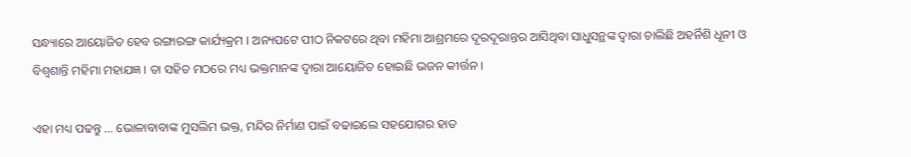ସନ୍ଧ୍ୟାରେ ଆୟୋଜିତ ହେବ ରଙ୍ଗାରଙ୍ଗ କାର୍ଯ୍ୟକ୍ରମ । ଅନ୍ୟପଟେ ପୀଠ ନିକଟରେ ଥିବା ମହିମା ଆଶ୍ରମରେ ଦୂରଦୂରାନ୍ତର ଆସିଥିବା ସାଧୁସନ୍ଥଙ୍କ ଦ୍ବାରା ଚାଲିଛି ଅହର୍ନିଶି ଧୂନୀ ଓ ବିଶ୍ବଶାନ୍ତି ମହିମା ମହାଯଜ୍ଞ । ତା ସହିତ ମଠରେ ମଧ୍ୟ ଭକ୍ତମାନଙ୍କ ଦ୍ବାରା ଆୟୋଜିତ ହୋଇଛି ଭଜନ କୀର୍ତ୍ତନ ।

ଏହା ମଧ୍ୟ ପଢନ୍ତୁ ... ଭୋଳାବାବାଙ୍କ ମୁସଲିମ ଭକ୍ତ, ମନ୍ଦିର ନିର୍ମାଣ ପାଇଁ ବଢାଇଲେ ସହଯୋଗର ହାତ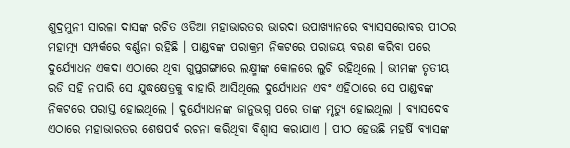ଶୁଦ୍ରମୁନୀ ସାରଳା ଦାସଙ୍କ ରଚିତ ଓଡିଆ ମହାଭାରତର ଭାରଦା ଉପାଖ୍ୟାନରେ ବ୍ୟାସସରୋବର ପୀଠର ମହାତ୍ମ୍ୟ ସମ୍ପର୍କରେ ବର୍ଣ୍ଣନା ରହିଛି । ପାଣ୍ଡବଙ୍କ ପରାକ୍ରମ ନିକଟରେ ପରାଜୟ ବରଣ କରିବା ପରେ ଦୁର୍ଯ୍ୟୋଧନ ଏକଦା ଏଠାରେ ଥିବା ଗୁପ୍ତଗଙ୍ଗାରେ ଲକ୍ଷ୍ମୀଙ୍କ କୋଳରେ ଲୁଚି ରହିଥିଲେ । ଭୀମଙ୍କ ତୃତୀୟ ରଡି ସହି ନପାରି ସେ ଯୁଦ୍ଧକ୍ଷେତ୍ରକୁ ବାହାରି ଆସିଥିଲେ ଦୁର୍ଯ୍ୟୋଧନ ଏବଂ ଏହିଠାରେ ସେ ପାଣ୍ଡବଙ୍କ ନିକଟରେ ପରାସ୍ତ ହୋଇଥିଲେ । ଦୁର୍ଯ୍ୟୋଧନଙ୍କ ଜାନୁଭଗ୍ନ ପରେ ତାଙ୍କ ମୃତ୍ୟୁ ହୋଇଥିଲା । ବ୍ୟାସଦେବ ଏଠାରେ ମହାଭାରତର ଶେଷପର୍ବ ରଚନା କରିଥିବା ବିଶ୍ବାସ କରାଯାଏ । ପୀଠ ହେଉଛି ମହର୍ଷି ବ୍ୟାସଙ୍କ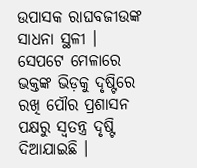ଉପାସକ ରାଘବଜୀଉଙ୍କ ସାଧନା ସ୍ଥଳୀ । ସେପଟେ ମେଳାରେ ଭକ୍ତଙ୍କ ଭିଡ଼କୁ ଦୃଷ୍ଟିରେ ରଖି ପୌର ପ୍ରଶାସନ ପକ୍ଷରୁ ସ୍ବତନ୍ତ୍ର ଦୃଷ୍ଟି ଦିଆଯାଇଛି ।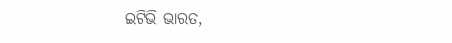ଇଟିଭି ଭାରତ,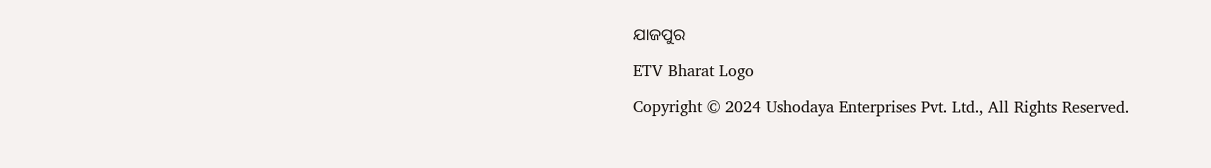ଯାଜପୁର

ETV Bharat Logo

Copyright © 2024 Ushodaya Enterprises Pvt. Ltd., All Rights Reserved.